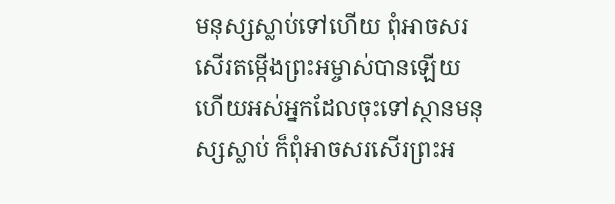មនុស្សស្លាប់ទៅហើយ ពុំអាចសរសើរតម្កើងព្រះអម្ចាស់បានឡើយ ហើយអស់អ្នកដែលចុះទៅស្ថានមនុស្សស្លាប់ ក៏ពុំអាចសរសើរព្រះអ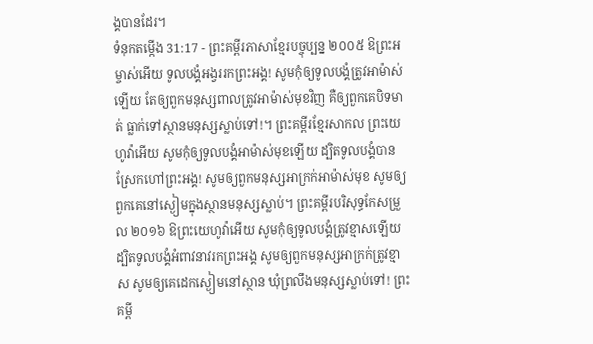ង្គបានដែរ។
ទំនុកតម្កើង 31:17 - ព្រះគម្ពីរភាសាខ្មែរបច្ចុប្បន្ន ២០០៥ ឱព្រះអម្ចាស់អើយ ទូលបង្គំអង្វររកព្រះអង្គ! សូមកុំឲ្យទូលបង្គំត្រូវអាម៉ាស់ឡើយ តែឲ្យពួកមនុស្សពាលត្រូវអាម៉ាស់មុខវិញ គឺឲ្យពួកគេបិទមាត់ ធ្លាក់ទៅស្ថានមនុស្សស្លាប់ទៅ!។ ព្រះគម្ពីរខ្មែរសាកល ព្រះយេហូវ៉ាអើយ សូមកុំឲ្យទូលបង្គំអាម៉ាស់មុខឡើយ ដ្បិតទូលបង្គំបានស្រែកហៅព្រះអង្គ! សូមឲ្យពួកមនុស្សអាក្រក់អាម៉ាស់មុខ សូមឲ្យពួកគេនៅស្ងៀមក្នុងស្ថានមនុស្សស្លាប់។ ព្រះគម្ពីរបរិសុទ្ធកែសម្រួល ២០១៦ ឱព្រះយេហូវ៉ាអើយ សូមកុំឲ្យទូលបង្គំត្រូវខ្មាសឡើយ ដ្បិតទូលបង្គំអំពាវនាវរកព្រះអង្គ សូមឲ្យពួកមនុស្សអាក្រក់ត្រូវខ្មាស សូមឲ្យគេដេកស្ងៀមនៅស្ថាន ឃុំព្រលឹងមនុស្សស្លាប់ទៅ! ព្រះគម្ពី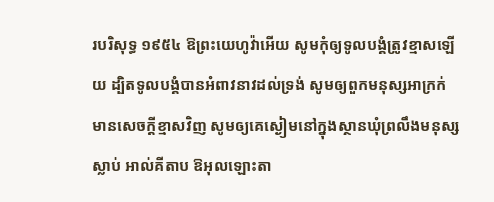របរិសុទ្ធ ១៩៥៤ ឱព្រះយេហូវ៉ាអើយ សូមកុំឲ្យទូលបង្គំត្រូវខ្មាសឡើយ ដ្បិតទូលបង្គំបានអំពាវនាវដល់ទ្រង់ សូមឲ្យពួកមនុស្សអាក្រក់មានសេចក្ដីខ្មាសវិញ សូមឲ្យគេស្ងៀមនៅក្នុងស្ថានឃុំព្រលឹងមនុស្សស្លាប់ អាល់គីតាប ឱអុលឡោះតា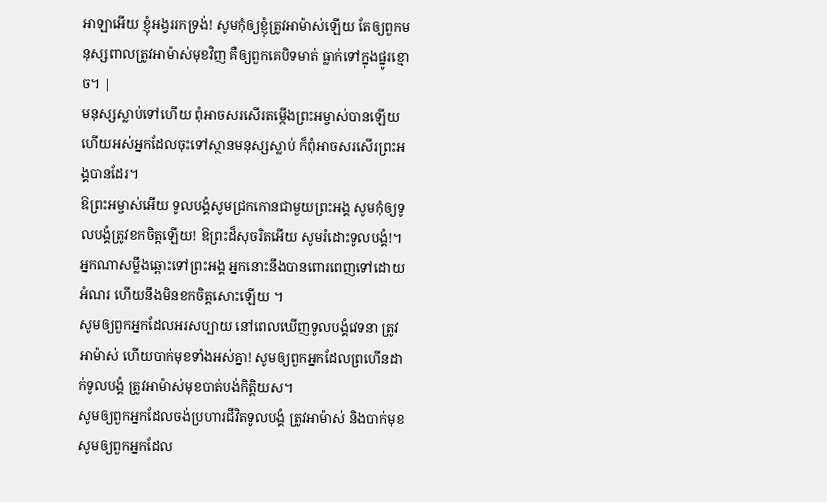អាឡាអើយ ខ្ញុំអង្វររកទ្រង់! សូមកុំឲ្យខ្ញុំត្រូវអាម៉ាស់ឡើយ តែឲ្យពួកមនុស្សពាលត្រូវអាម៉ាស់មុខវិញ គឺឲ្យពួកគេបិទមាត់ ធ្លាក់ទៅក្នុងផ្នូរខ្មោច។ |
មនុស្សស្លាប់ទៅហើយ ពុំអាចសរសើរតម្កើងព្រះអម្ចាស់បានឡើយ ហើយអស់អ្នកដែលចុះទៅស្ថានមនុស្សស្លាប់ ក៏ពុំអាចសរសើរព្រះអង្គបានដែរ។
ឱព្រះអម្ចាស់អើយ ទូលបង្គំសូមជ្រកកោនជាមួយព្រះអង្គ សូមកុំឲ្យទូលបង្គំត្រូវខកចិត្តឡើយ! ឱព្រះដ៏សុចរិតអើយ សូមរំដោះទូលបង្គំ!។
អ្នកណាសម្លឹងឆ្ពោះទៅព្រះអង្គ អ្នកនោះនឹងបានពោរពេញទៅដោយអំណរ ហើយនឹងមិនខកចិត្តសោះឡើយ ។
សូមឲ្យពួកអ្នកដែលអរសប្បាយ នៅពេលឃើញទូលបង្គំវេទនា ត្រូវអាម៉ាស់ ហើយបាក់មុខទាំងអស់គ្នា! សូមឲ្យពួកអ្នកដែលព្រហើនដាក់ទូលបង្គំ ត្រូវអាម៉ាស់មុខបាត់បង់កិត្តិយស។
សូមឲ្យពួកអ្នកដែលចង់ប្រហារជីវិតទូលបង្គំ ត្រូវអាម៉ាស់ និងបាក់មុខ សូមឲ្យពួកអ្នកដែល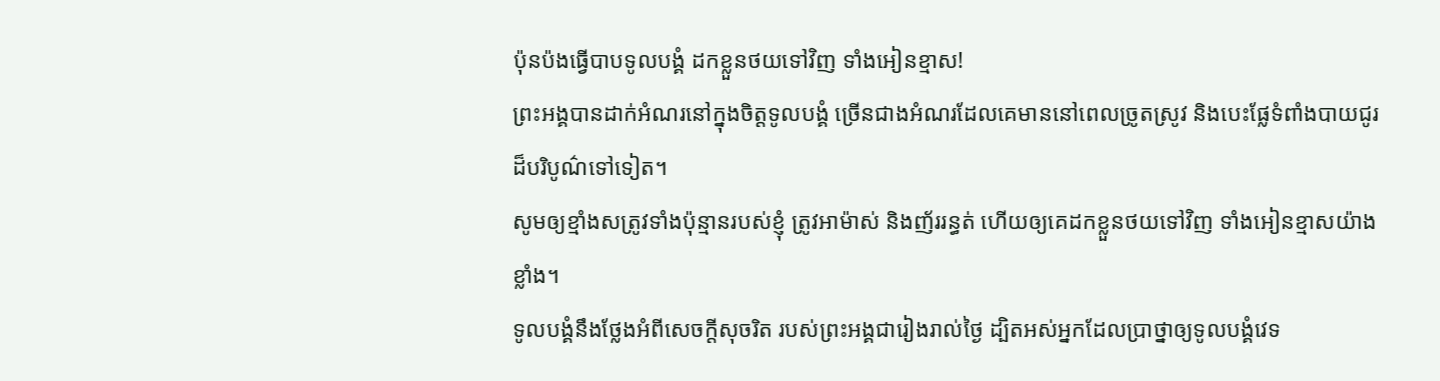ប៉ុនប៉ងធ្វើបាបទូលបង្គំ ដកខ្លួនថយទៅវិញ ទាំងអៀនខ្មាស!
ព្រះអង្គបានដាក់អំណរនៅក្នុងចិត្តទូលបង្គំ ច្រើនជាងអំណរដែលគេមាននៅពេលច្រូតស្រូវ និងបេះផ្លែទំពាំងបាយជូរដ៏បរិបូណ៌ទៅទៀត។
សូមឲ្យខ្មាំងសត្រូវទាំងប៉ុន្មានរបស់ខ្ញុំ ត្រូវអាម៉ាស់ និងញ័ររន្ធត់ ហើយឲ្យគេដកខ្លួនថយទៅវិញ ទាំងអៀនខ្មាសយ៉ាងខ្លាំង។
ទូលបង្គំនឹងថ្លែងអំពីសេចក្ដីសុចរិត របស់ព្រះអង្គជារៀងរាល់ថ្ងៃ ដ្បិតអស់អ្នកដែលប្រាថ្នាឲ្យទូលបង្គំវេទ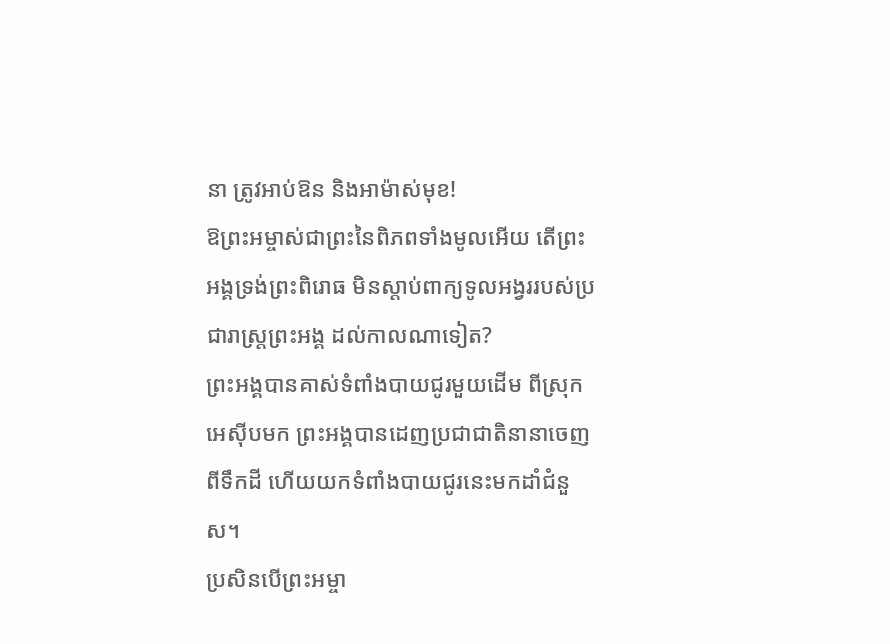នា ត្រូវអាប់ឱន និងអាម៉ាស់មុខ!
ឱព្រះអម្ចាស់ជាព្រះនៃពិភពទាំងមូលអើយ តើព្រះអង្គទ្រង់ព្រះពិរោធ មិនស្ដាប់ពាក្យទូលអង្វររបស់ប្រជារាស្ត្រព្រះអង្គ ដល់កាលណាទៀត?
ព្រះអង្គបានគាស់ទំពាំងបាយជូរមួយដើម ពីស្រុកអេស៊ីបមក ព្រះអង្គបានដេញប្រជាជាតិនានាចេញពីទឹកដី ហើយយកទំពាំងបាយជូរនេះមកដាំជំនួស។
ប្រសិនបើព្រះអម្ចា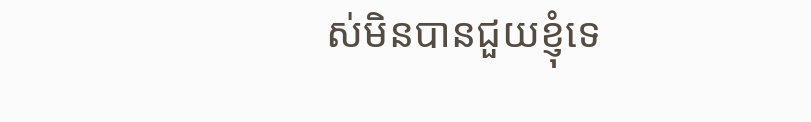ស់មិនបានជួយខ្ញុំទេ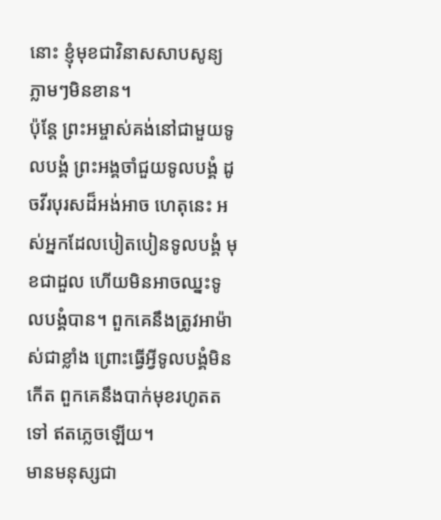នោះ ខ្ញុំមុខជាវិនាសសាបសូន្យភ្លាមៗមិនខាន។
ប៉ុន្តែ ព្រះអម្ចាស់គង់នៅជាមួយទូលបង្គំ ព្រះអង្គចាំជួយទូលបង្គំ ដូចវីរបុរសដ៏អង់អាច ហេតុនេះ អស់អ្នកដែលបៀតបៀនទូលបង្គំ មុខជាដួល ហើយមិនអាចឈ្នះទូលបង្គំបាន។ ពួកគេនឹងត្រូវអាម៉ាស់ជាខ្លាំង ព្រោះធ្វើអ្វីទូលបង្គំមិនកើត ពួកគេនឹងបាក់មុខរហូតតទៅ ឥតភ្លេចឡើយ។
មានមនុស្សជា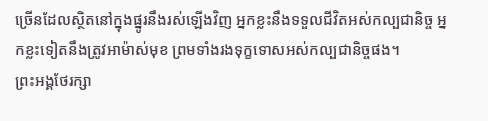ច្រើនដែលស្ថិតនៅក្នុងផ្នូរនឹងរស់ឡើងវិញ អ្នកខ្លះនឹងទទួលជីវិតអស់កល្បជានិច្ច អ្នកខ្លះទៀតនឹងត្រូវអាម៉ាស់មុខ ព្រមទាំងរងទុក្ខទោសអស់កល្បជានិច្ចផង។
ព្រះអង្គថែរក្សា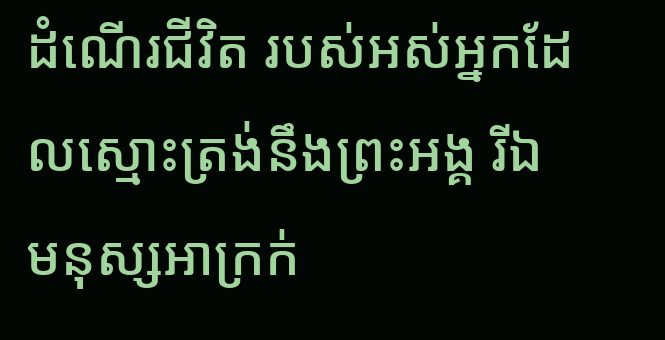ដំណើរជីវិត របស់អស់អ្នកដែលស្មោះត្រង់នឹងព្រះអង្គ រីឯមនុស្សអាក្រក់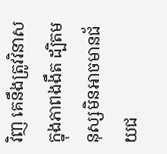វិញ គេនឹងត្រូវវិនាសក្នុងភាពងងឹត ដ្បិតមនុស្សមិនអាចមានជ័យជ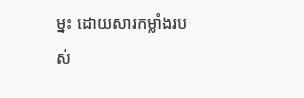ម្នះ ដោយសារកម្លាំងរបស់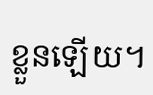ខ្លួនឡើយ។